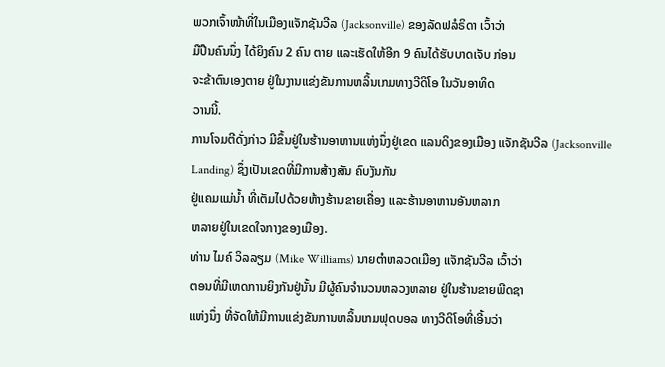ພວກເຈົ້າໜ້າທີ່ໃນເມືອງແຈັກຊັນວີລ (Jacksonville) ຂອງລັດຟລໍຣິດາ ເວົ້າວ່າ
ມືປືນຄົນນຶ່ງ ໄດ້ຍິງຄົນ 2 ຄົນ ຕາຍ ແລະເຮັດໃຫ້ອີກ 9 ຄົນໄດ້ຮັບບາດເຈັບ ກ່ອນ
ຈະຂ້າຕົນເອງຕາຍ ຢູ່ໃນງານແຂ່ງຂັນການຫລິ້ນເກມທາງວີດິໂອ ໃນວັນອາທິດ
ວານນີ້.
ການໂຈມຕີດັ່ງກ່າວ ມີຂຶ້ນຢູ່ໃນຮ້ານອາຫານແຫ່ງນຶ່ງຢູ່ເຂດ ແລນດິງຂອງເມືອງ ແຈັກຊັນວີລ (Jacksonville Landing) ຊຶ່ງເປັນເຂດທີ່ມີການສ້າງສັນ ຄົບງັນກັນ
ຢູ່ແຄມແມ່ນໍ້າ ທີ່ເຕັມໄປດ້ວຍຫ້າງຮ້ານຂາຍເຄື່ອງ ແລະຮ້ານອາຫານອັນຫລາກ
ຫລາຍຢູ່ໃນເຂດໃຈກາງຂອງເມືອງ.
ທ່ານ ໄມຄ໌ ວິລລຽມ (Mike Williams) ນາຍຕໍາຫລວດເມືອງ ແຈັກຊັນວີລ ເວົ້າວ່າ
ຕອນທີ່ມີເຫດການຍິງກັນຢູ່ນັ້ນ ມີຜູ້ຄົນຈໍານວນຫລວງຫລາຍ ຢູ່ໃນຮ້ານຂາຍພີດຊາ
ແຫ່ງນຶ່ງ ທີ່ຈັດໃຫ້ມີການແຂ່ງຂັນການຫລິ້ນເກມຟຸດບອລ ທາງວີດິໂອທີ່ເອີ້ນວ່າ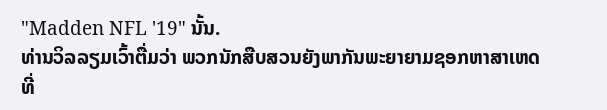"Madden NFL '19" ນັ້ນ.
ທ່ານວິລລຽມເວົ້າຕື່ມວ່າ ພວກນັກສືບສວນຍັງພາກັນພະຍາຍາມຊອກຫາສາເຫດ
ທີ່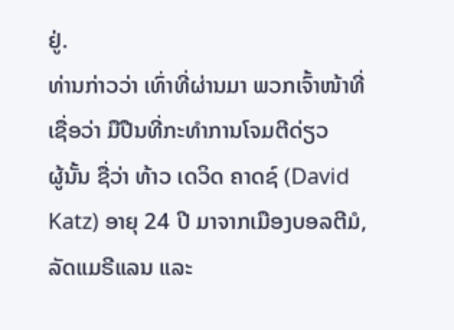ຢູ່.
ທ່ານກ່າວວ່າ ເທົ່າທີ່ຜ່ານມາ ພວກເຈົ້າໜ້າທີ່ ເຊື່ອວ່າ ມືປືນທີ່ກະທໍາການໂຈມຕີດ່ຽວ
ຜູ້ນັ້ນ ຊື່ວ່າ ທ້າວ ເດວິດ ຄາດຊ໌ (David Katz) ອາຍຸ 24 ປີ ມາຈາກເມືອງບອລຕີມໍ,
ລັດແມຣີແລນ ແລະ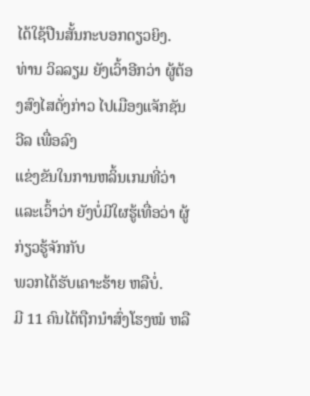ໄດ້ໃຊ້ປືນສັ້ນກະບອກດຽວຍິງ.
ທ່ານ ວິລລຽມ ຍັງເວົ້າອີກວ່າ ຜູ້ຕ້ອງສົງໄສດັ່ງກ່າວ ໄປເມືອງແຈັກຊັນວີລ ເພື່ອລົງ
ແຂ່ງຂັນໃນການຫລິ້ນເກມທີ່ວ່າ ແລະເວົ້າວ່າ ຍັງບໍ່ມີໃຜຮູ້ເທື່ອວ່າ ຜູ້ກ່ຽວຮູ້ຈັກກັບ
ພວກໄດ້ຮັບເຄາະຮ້າຍ ຫລືບໍ່.
ມີ 11 ຄົນໄດ້ຖືກນໍາສົ່ງໂຮງໝໍ ຫລື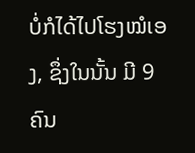ບໍ່ກໍໄດ້ໄປໂຮງໝໍເອງ, ຊຶ່ງໃນນັ້ນ ມີ 9 ຄົນ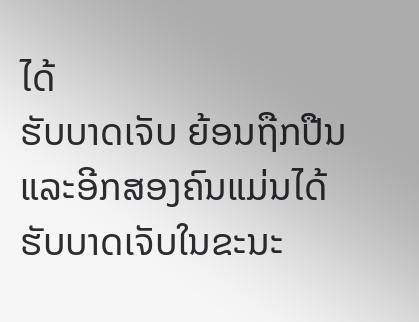ໄດ້
ຮັບບາດເຈັບ ຍ້ອນຖືກປືນ ແລະອີກສອງຄົນແມ່ນໄດ້ຮັບບາດເຈັບໃນຂະນະ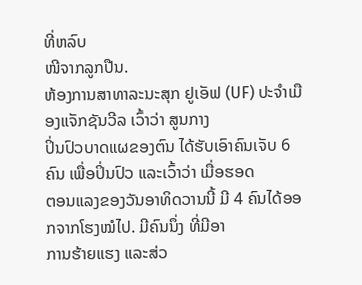ທີ່ຫລົບ
ໜີຈາກລູກປືນ.
ຫ້ອງການສາທາລະນະສຸກ ຢູເອັຟ (UF) ປະຈໍາເມືອງແຈັກຊັນວີລ ເວົ້າວ່າ ສູນກາງ
ປິ່ນປົວບາດແຜຂອງຕົນ ໄດ້ຮັບເອົາຄົນເຈັບ 6 ຄົນ ເພື່ອປິ່ນປົວ ແລະເວົ້າວ່າ ເມື່ອຮອດ
ຕອນແລງຂອງວັນອາທິດວານນີ້ ມີ 4 ຄົນໄດ້ອອກຈາກໂຮງໝໍໄປ. ມີຄົນນຶ່ງ ທີ່ມີອາ
ການຮ້າຍແຮງ ແລະສ່ວ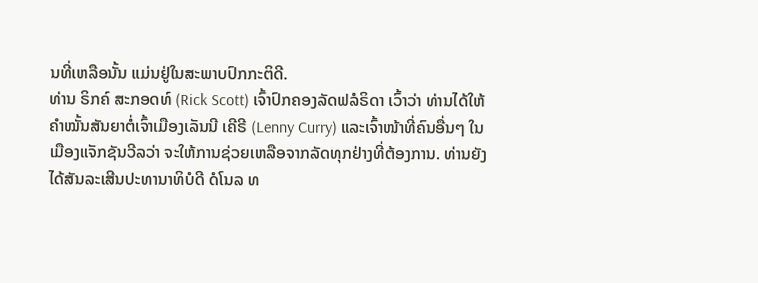ນທີ່ເຫລືອນັ້ນ ແມ່ນຢູ່ໃນສະພາບປົກກະຕິດີ.
ທ່ານ ຣິກຄ໌ ສະກອດທ໌ (Rick Scott) ເຈົ້າປົກຄອງລັດຟລໍຣິດາ ເວົ້າວ່າ ທ່ານໄດ້ໃຫ້
ຄໍາໝັ້ນສັນຍາຕໍ່ເຈົ້າເມືອງເລັນນີ ເຄີຣີ (Lenny Curry) ແລະເຈົ້າໜ້າທີ່ຄົນອື່ນໆ ໃນ
ເມືອງແຈັກຊັນວີລວ່າ ຈະໃຫ້ການຊ່ວຍເຫລືອຈາກລັດທຸກຢ່າງທີ່ຕ້ອງການ. ທ່ານຍັງ
ໄດ້ສັນລະເສີນປະທານາທິບໍດີ ດໍໂນລ ທ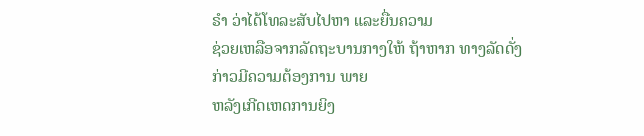ຣໍາ ວ່າໄດ້ໂທລະສັບໄປຫາ ແລະຍື່ນຄວາມ
ຊ່ວຍເຫລືອຈາກລັດຖະບານກາງໃຫ້ ຖ້າຫາກ ທາງລັດດັ່ງກ່າວມີຄວາມຕ້ອງການ ພາຍ
ຫລັງເກີດເຫດການຍິງ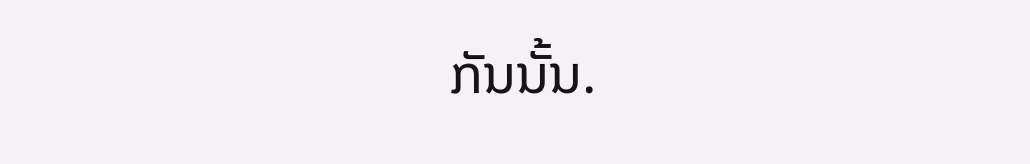ກັນນັ້ນ.